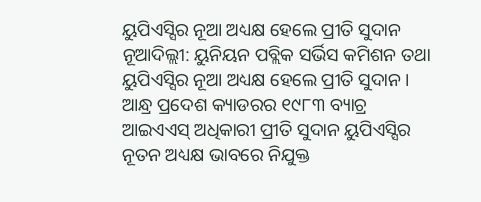ୟୁପିଏସ୍ସିର ନୂଆ ଅଧ୍ୟକ୍ଷ ହେଲେ ପ୍ରୀତି ସୁଦାନ
ନୂଆଦିଲ୍ଲୀ: ୟୁନିୟନ ପବ୍ଲିକ ସର୍ଭିସ କମିଶନ ତଥା ୟୁପିଏସ୍ସିର ନୂଆ ଅଧ୍ୟକ୍ଷ ହେଲେ ପ୍ରୀତି ସୁଦାନ। ଆନ୍ଧ୍ର ପ୍ରଦେଶ କ୍ୟାଡରର ୧୯୮୩ ବ୍ୟାଚ୍ର ଆଇଏଏସ୍ ଅଧିକାରୀ ପ୍ରୀତି ସୁଦାନ ୟୁପିଏସ୍ସିର ନୂତନ ଅଧ୍ୟକ୍ଷ ଭାବରେ ନିଯୁକ୍ତ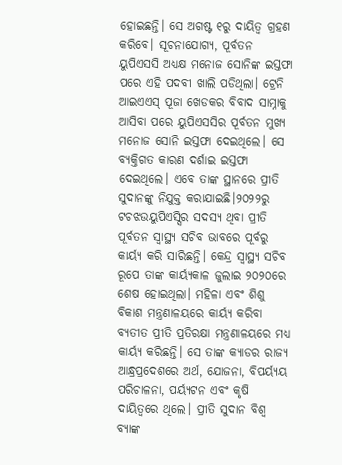ହୋଇଛନ୍ତି। ସେ ଅଗଷ୍ଟ ୧ରୁ ଦାୟିତ୍ୱ ଗ୍ରହଣ କରିବେ। ସୂଚନାଯୋଗ୍ୟ, ପୂର୍ବତନ ୟୁପିଏସସି ଅଧ୍ୟକ୍ଷ ମନୋଜ ସୋନିଙ୍କ ଇସ୍ତଫା ପରେ ଏହି ପଦବୀ ଖାଲି ପଡିଥିଲା। ଟ୍ରେନି ଆଇଏଏସ୍ ପୂଜା ଖେଡକର ବିବାଦ ସାମ୍ନାକୁ ଆସିବା ପରେ ୟୁପିଏସସିର ପୂର୍ବତନ ମୁଖ୍ୟ ମନୋଜ ସୋନି ଇସ୍ତଫା ଦେଇଥିଲେ। ସେ ବ୍ୟକ୍ତିଗତ କାରଣ ଦର୍ଶାଇ ଇସ୍ତଫା ଦେଇଥିଲେ। ଏବେ ତାଙ୍କ ସ୍ଥାନରେ ପ୍ରୀତି ସୁଦାନଙ୍କୁ ନିଯୁକ୍ତ କରାଯାଇଛି।୨୦୨୨ରୁ ଟଚଝଉୟୁପିଏସ୍ସିର ସଦସ୍ୟ ଥିବା ପ୍ରୀତି ପୂର୍ବତନ ସ୍ୱାସ୍ଥ୍ୟ ସଚିବ ଭାବରେ ପୂର୍ବରୁ କାର୍ୟ୍ୟ କରି ସାରିଛନ୍ତି। କେନ୍ଦ୍ର ସ୍ୱାସ୍ଥ୍ୟ ସଚିବ ରୂପେ ତାଙ୍କ କାର୍ୟ୍ୟକାଳ ଜୁଲାଇ ୨୦୨୦ରେ ଶେଷ ହୋଇଥିଲା। ମହିଳା ଏବଂ ଶିଶୁ ବିକାଶ ମନ୍ତ୍ରଣାଳୟରେ କାର୍ୟ୍ୟ କରିବା ବ୍ୟତୀତ ପ୍ରୀତି ପ୍ରତିରକ୍ଷା ମନ୍ତ୍ରଣାଳୟରେ ମଧ୍ୟ କାର୍ୟ୍ୟ କରିଛନ୍ତି। ସେ ତାଙ୍କ କ୍ୟାଡର ରାଜ୍ୟ ଆନ୍ଧ୍ରପ୍ରଦେଶରେ ଅର୍ଥ, ଯୋଜନା, ବିପର୍ୟ୍ୟୟ ପରିଚାଳନା, ପର୍ୟ୍ୟଟନ ଏବଂ କୃଷି ଦାୟିତ୍ୱରେ ଥିଲେ। ପ୍ରୀତି ସୁଦାନ ବିଶ୍ୱ ବ୍ୟାଙ୍କ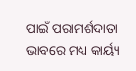ପାଇଁ ପରାମର୍ଶଦାତା ଭାବରେ ମଧ୍ୟ କାର୍ୟ୍ୟ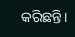କରିଛନ୍ତି।